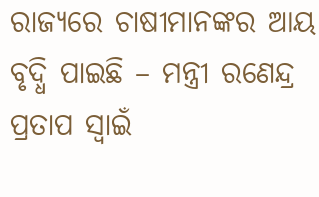ରାଜ୍ୟରେ ଚାଷୀମାନଙ୍କର ଆୟ ବୃଦ୍ଧି ପାଇଛି – ମନ୍ତ୍ରୀ ରଣେନ୍ଦ୍ର ପ୍ରତାପ ସ୍ୱାଇଁ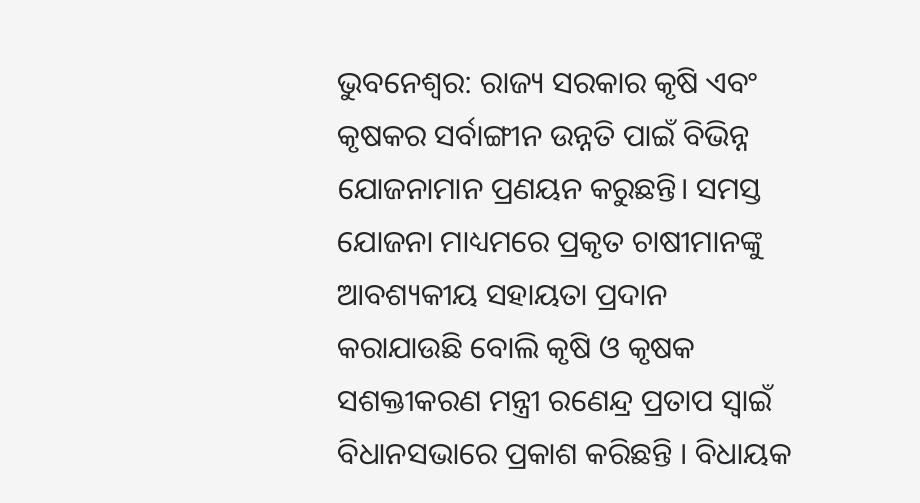ଭୁବନେଶ୍ୱର: ରାଜ୍ୟ ସରକାର କୃଷି ଏବଂ କୃଷକର ସର୍ବାଙ୍ଗୀନ ଉନ୍ନତି ପାଇଁ ବିଭିନ୍ନ ଯୋଜନାମାନ ପ୍ରଣୟନ କରୁଛନ୍ତି। ସମସ୍ତ ଯୋଜନା ମାଧ୍ୟମରେ ପ୍ରକୃତ ଚାଷୀମାନଙ୍କୁ ଆବଶ୍ୟକୀୟ ସହାୟତା ପ୍ରଦାନ କରାଯାଉଛି ବୋଲି କୃଷି ଓ କୃଷକ ସଶକ୍ତୀକରଣ ମନ୍ତ୍ରୀ ରଣେନ୍ଦ୍ର ପ୍ରତାପ ସ୍ୱାଇଁ ବିଧାନସଭାରେ ପ୍ରକାଶ କରିଛନ୍ତି । ବିଧାୟକ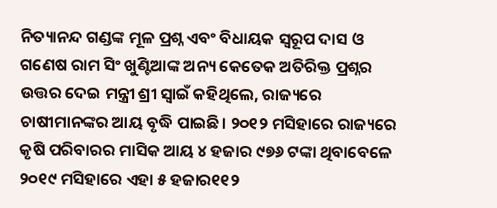ନିତ୍ୟାନନ୍ଦ ଗଣ୍ଡଙ୍କ ମୂଳ ପ୍ରଶ୍ନ ଏବଂ ବିଧାୟକ ସ୍ୱରୂପ ଦାସ ଓ ଗଣେଷ ରାମ ସିଂ ଖୁଣ୍ଟିଆଙ୍କ ଅନ୍ୟ କେତେକ ଅତିରିକ୍ତ ପ୍ରଶ୍ନର ଉତ୍ତର ଦେଇ ମନ୍ତ୍ରୀ ଶ୍ରୀ ସ୍ୱାଇଁ କହିଥିଲେ, ରାଜ୍ୟରେ ଚାଷୀମାନଙ୍କର ଆୟ ବୃଦ୍ଧି ପାଇଛି। ୨୦୧୨ ମସିହାରେ ରାଜ୍ୟରେ କୃଷି ପରିବାରର ମାସିକ ଆୟ ୪ ହଜାର ୯୭୬ ଟଙ୍କା ଥିବାବେଳେ ୨୦୧୯ ମସିହାରେ ଏହା ୫ ହଜାର୧୧୨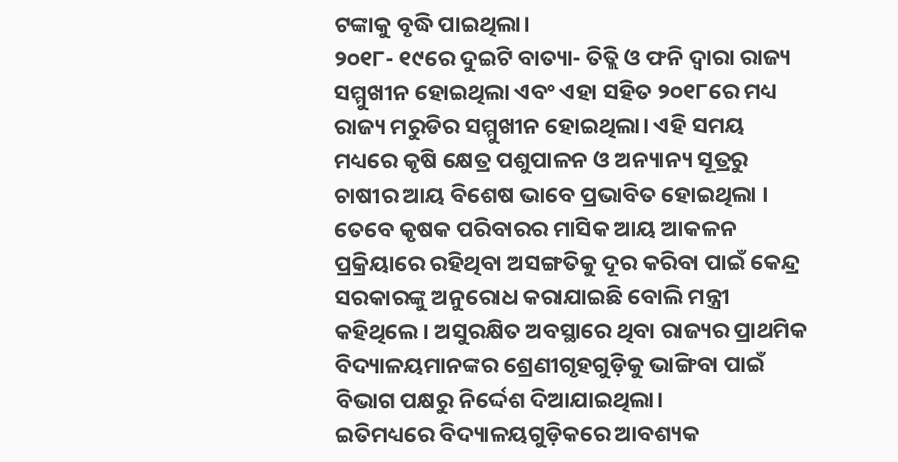ଟଙ୍କାକୁ ବୃଦ୍ଧି ପାଇଥିଲା।
୨୦୧୮- ୧୯ରେ ଦୁଇଟି ବାତ୍ୟା- ତିତ୍ଲି ଓ ଫନି ଦ୍ୱାରା ରାଜ୍ୟ ସମ୍ମୁଖୀନ ହୋଇଥିଲା ଏବଂ ଏହା ସହିତ ୨୦୧୮ରେ ମଧ୍ୟ ରାଜ୍ୟ ମରୁଡିର ସମ୍ମୁଖୀନ ହୋଇଥିଲା। ଏହି ସମୟ ମଧ୍ୟରେ କୃଷି କ୍ଷେତ୍ର ପଶୁପାଳନ ଓ ଅନ୍ୟାନ୍ୟ ସୂତ୍ରରୁ ଚାଷୀର ଆୟ ବିଶେଷ ଭାବେ ପ୍ରଭାବିତ ହୋଇଥିଲା । ତେବେ କୃଷକ ପରିବାରର ମାସିକ ଆୟ ଆକଳନ ପ୍ରକ୍ରିୟାରେ ରହିଥିବା ଅସଙ୍ଗତିକୁ ଦୂର କରିବା ପାଇଁ କେନ୍ଦ୍ର ସରକାରଙ୍କୁ ଅନୁରୋଧ କରାଯାଇଛି ବୋଲି ମନ୍ତ୍ରୀ କହିଥିଲେ । ଅସୁରକ୍ଷିତ ଅବସ୍ଥାରେ ଥିବା ରାଜ୍ୟର ପ୍ରାଥମିକ ବିଦ୍ୟାଳୟମାନଙ୍କର ଶ୍ରେଣୀଗୃହଗୁଡ଼ିକୁ ଭାଙ୍ଗିବା ପାଇଁ ବିଭାଗ ପକ୍ଷରୁ ନିର୍ଦ୍ଦେଶ ଦିଆଯାଇଥିଲା।
ଇତିମଧ୍ୟରେ ବିଦ୍ୟାଳୟଗୁଡ଼ିକରେ ଆବଶ୍ୟକ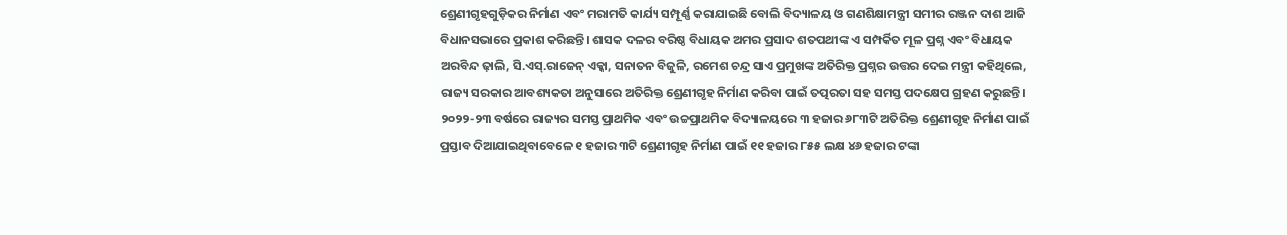ଶ୍ରେଣୀଗୃହଗୁଡ଼ିକର ନିର୍ମାଣ ଏବଂ ମରାମତି କାର୍ଯ୍ୟ ସମ୍ପୂର୍ଣ୍ଣ କରାଯାଇଛି ବୋଲି ବିଦ୍ୟାଳୟ ଓ ଗଣଶିକ୍ଷାମନ୍ତ୍ରୀ ସମୀର ରଞ୍ଜନ ଦାଶ ଆଜି ବିଧାନସଭାରେ ପ୍ରକାଶ କରିଛନ୍ତି। ଶାସକ ଦଳର ବରିଷ୍ଠ ବିଧାୟକ ଅମର ପ୍ରସାଦ ଶତପଥୀଙ୍କ ଏ ସମ୍ପର୍କିତ ମୂଳ ପ୍ରଶ୍ନ ଏବଂ ବିଧାୟକ ଅରବିନ୍ଦ ଢ଼ାଲି, ସି.ଏସ୍.ରାଜେନ୍ ଏକ୍କା, ସନାତନ ବିଜୁଳି, ରମେଶ ଚନ୍ଦ୍ର ସାଏ ପ୍ରମୁଖଙ୍କ ଅତିରିକ୍ତ ପ୍ରଶ୍ନର ଉତ୍ତର ଦେଇ ମନ୍ତ୍ରୀ କହିଥିଲେ, ରାଜ୍ୟ ସରକାର ଆବଶ୍ୟକତା ଅନୁସାରେ ଅତିରିକ୍ତ ଶ୍ରେଣୀଗୃହ ନିର୍ମାଣ କରିବା ପାଇଁ ତତ୍ପରତା ସହ ସମସ୍ତ ପଦକ୍ଷେପ ଗ୍ରହଣ କରୁଛନ୍ତି। ୨୦୨୨-୨୩ ବର୍ଷରେ ରାଜ୍ୟର ସମସ୍ତ ପ୍ରାଥମିକ ଏବଂ ଉଚ୍ଚପ୍ରାଥମିକ ବିଦ୍ୟାଳୟରେ ୩ ହଜାର ୬୮୩ଟି ଅତିରିକ୍ତ ଶ୍ରେଣୀଗୃହ ନିର୍ମାଣ ପାଇଁ ପ୍ରସ୍ତାବ ଦିଆଯାଇଥିବାବେଳେ ୧ ହଜାର ୩ଟି ଶ୍ରେଣୀଗୃହ ନିର୍ମାଣ ପାଇଁ ୧୧ ହଜାର ୮୫୫ ଲକ୍ଷ ୪୬ ହଜାର ଟଙ୍କା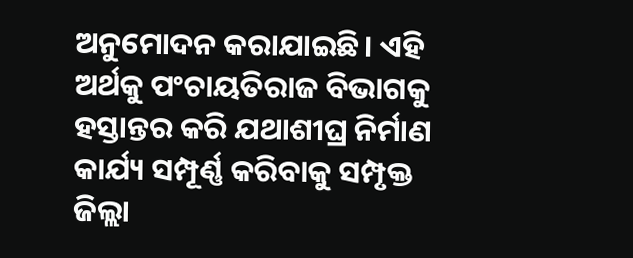ଅନୁମୋଦନ କରାଯାଇଛି। ଏହି ଅର୍ଥକୁ ପଂଚାୟତିରାଜ ବିଭାଗକୁ ହସ୍ତାନ୍ତର କରି ଯଥାଶୀଘ୍ର ନିର୍ମାଣ କାର୍ଯ୍ୟ ସମ୍ପୂର୍ଣ୍ଣ କରିବାକୁ ସମ୍ପୃକ୍ତ ଜିଲ୍ଲା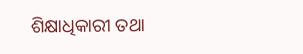ଶିକ୍ଷାଧିକାରୀ ତଥା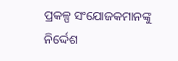ପ୍ରକଳ୍ପ ସଂଯୋଜକମାନଙ୍କୁ ନିର୍ଦ୍ଦେଶ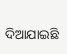ଦିଆଯାଇଛି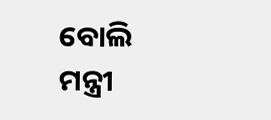ବୋଲି ମନ୍ତ୍ରୀ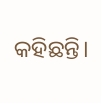କହିଛନ୍ତି।